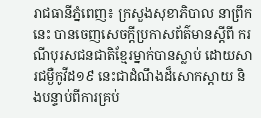រាជធានីភ្នំពេញ៖ ក្រសួងសុខាភិបាល នាព្រឹកនេះ បានចេញសេចក្ដីប្រកាសព័ត៌មានស្ដីពី ករណីបុរសជនជាតិខ្មែរម្នាក់បានស្លាប់ ដោយសារជម្ងឺកូវីដ១៩ នេះជាដំណឹងដ៏សោកស្ដាយ និងបន្ទាប់ពីការគ្រប់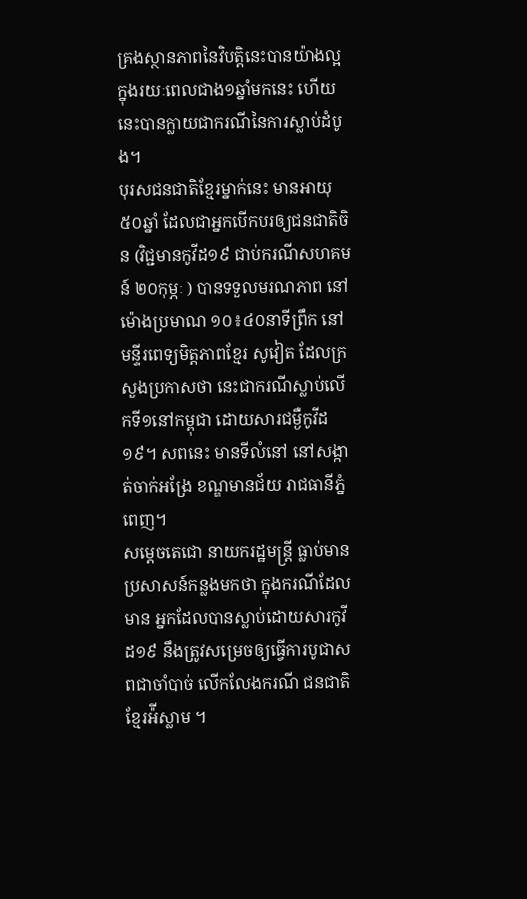គ្រងស្ថានភាពនៃវិបត្តិនេះបានយ៉ាងល្អ ក្នុងរយៈពេលជាង១ឆ្នាំមកនេះ ហើយនេះបានក្លាយជាករណីនៃការស្លាប់ដំបូង។
បុរសជនជាតិខ្មែរម្នាក់នេះ មានអាយុ ៥០ឆ្នាំ ដែលជាអ្នកបើកបរឲ្យជនជាតិចិន (វិជ្ជមានកូវីដ១៩ ជាប់ករណីសហគមន៍ ២០កុម្ភៈ ) បានទទួលមរណភាព នៅម៉ោងប្រមាណ ១០៖៤០នាទីព្រឹក នៅមន្ទីរពេទ្យមិត្តភាពខ្មែរ សូវៀត ដែលក្រសួងប្រកាសថា នេះជាករណីស្លាប់លើកទី១នៅកម្ពុជា ដោយសារជម្ងឺកូវីដ១៩។ សពនេះ មានទីលំនៅ នៅសង្កាត់ចាក់អង្រែ ខណ្ឌមានជ័យ រាជធានីភ្នំពេញ។
សម្ដេចតេជោ នាយករដ្ឋមន្រ្តី ធ្លាប់មានប្រសាសន៍កន្លងមកថា ក្នុងករណីដែលមាន អ្នកដែលបានស្លាប់ដោយសារកូវីដ១៩ នឹងត្រូវសម្រេចឲ្យធ្វើការបូជាសពជាចាំបាច់ លើកលែងករណី ជនជាតិខ្មែរអ៉ីស្លាម ។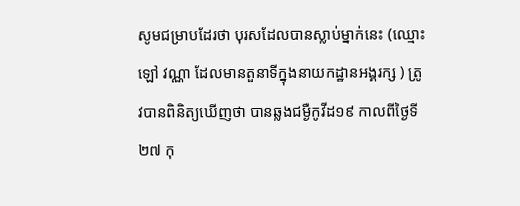សូមជម្រាបដែរថា បុរសដែលបានស្លាប់ម្នាក់នេះ (ឈ្មោះ ឡៅ វណ្ណា ដែលមានតួនាទីក្នុងនាយកដ្ឋានអង្គរក្ស ) ត្រូវបានពិនិត្យឃើញថា បានឆ្លងជម្ងឺកូវីដ១៩ កាលពីថ្ងៃទី ២៧ កុ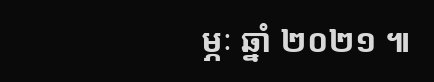ម្ភៈ ឆ្នាំ ២០២១ ៕